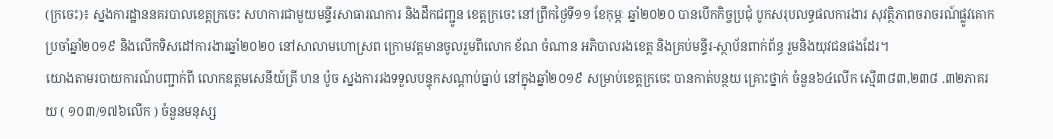(ក្រចេះ)៖ ស្នងការដ្ឋាននគរបាលខេត្តក្រចេះ សហការជាមួយមន្ទីរសាធារណការ និងដឹកជញ្ជូន ខេត្តក្រចេះ នៅព្រឹកថ្ងៃទី១១ ខែកុម្ភៈ ឆ្នាំ២០២០ បានបើកកិច្ចប្រជុំ បូកសរុបលទ្ធផលការងារ សុវត្ថិភាពចរាចរណ៍ផ្លូវគោក ប្រចាំឆ្នាំ២០១៩ និងលើកទិសដៅការងារឆ្នាំ២០២០ នៅសាលាមហោស្រព ក្រោមវត្តមានចូលរួមពីលោក ខ័ណ ចំណាន អភិបាលរងខេត្ត និងគ្រប់មន្ទីរ-ស្ថាប័នពាក់ព័ន្ធ រួមនិងយុវជនផងដែរ។
យោងតាមរបាយការណ៍បញ្ជាក់ពី លោកឧត្ដមសេនីយ៍ត្រី ហន ប៉ូច ស្នងការរងទទួលបន្ទុកសណ្ដាប់ធ្នាប់ នៅក្នុងឆ្នាំ២០១៩ សម្រាប់ខេត្តក្រចេះ បានកាត់បន្ថយ គ្រោះថ្នាក់ ចំនួន៦៤លើក ស្មើ៣៨៣,២៣៨ .៣២ភាគរយ ( ១០៣/១៧៦លើក ) ចំនួនមនុស្ស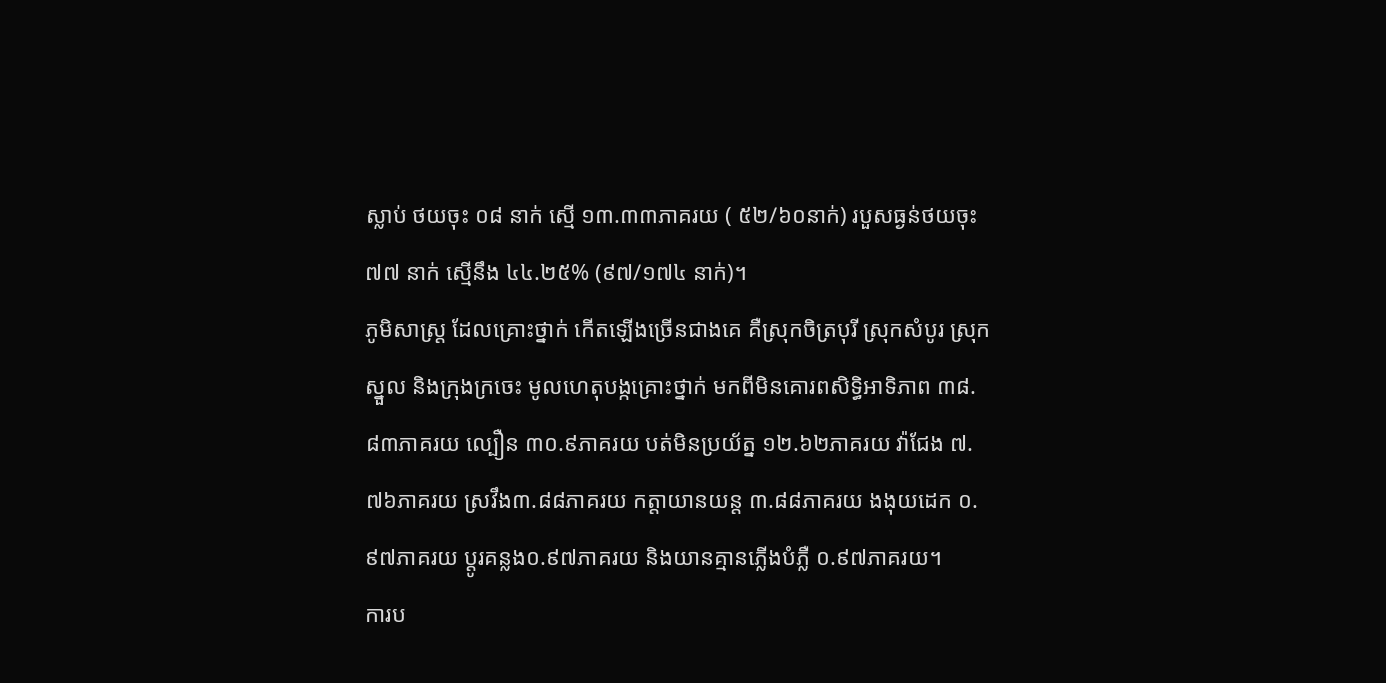ស្លាប់ ថយចុះ ០៨ នាក់ ស្មើ ១៣.៣៣ភាគរយ ( ៥២/៦០នាក់) របួសធ្ងន់ថយចុះ ៧៧ នាក់ ស្មើនឹង ៤៤.២៥% (៩៧/១៧៤ នាក់)។
ភូមិសាស្ត្រ ដែលគ្រោះថ្នាក់ កើតឡើងច្រើនជាងគេ គឺស្រុកចិត្របុរី ស្រុកសំបូរ ស្រុកស្នួល និងក្រុងក្រចេះ មូលហេតុបង្កគ្រោះថ្នាក់ មកពីមិនគោរពសិទ្ធិអាទិភាព ៣៨.៨៣ភាគរយ ល្បឿន ៣០.៩ភាគរយ បត់មិនប្រយ័ត្ន ១២.៦២ភាគរយ វ៉ាជែង ៧.៧៦ភាគរយ ស្រវឹង៣.៨៨ភាគរយ កត្តាយានយន្ត ៣.៨៨ភាគរយ ងងុយដេក ០.៩៧ភាគរយ ប្ដូរគន្លង០.៩៧ភាគរយ និងយានគ្មានភ្លើងបំភ្លឺ ០.៩៧ភាគរយ។
ការប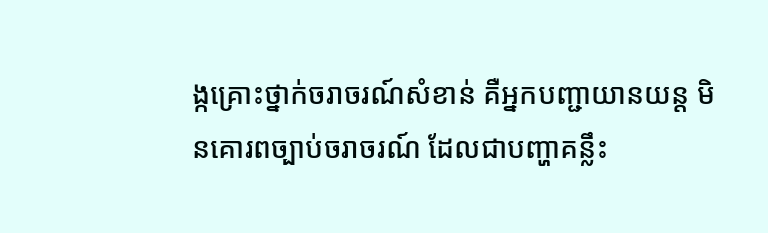ង្កគ្រោះថ្នាក់ចរាចរណ៍សំខាន់ គឺអ្នកបញ្ជាយានយន្ត មិនគោរពច្បាប់ចរាចរណ៍ ដែលជាបញ្ហាគន្លឹះ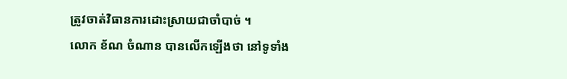ត្រូវចាត់វិធានការដោះស្រាយជាចាំបាច់ ។
លោក ខ័ណ ចំណាន បានលើកឡើងថា នៅទូទាំង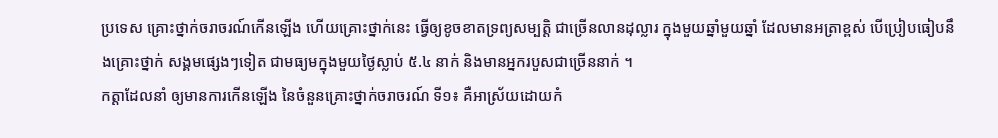ប្រទេស គ្រោះថ្នាក់ចរាចរណ៍កើនឡើង ហើយគ្រោះថ្នាក់នេះ ធ្វើឲ្យខូចខាតទ្រព្យសម្បត្តិ ជាច្រើនលានដុល្លារ ក្នុងមួយឆ្នាំមួយឆ្នាំ ដែលមានអត្រាខ្ពស់ បើប្រៀបធៀបនឹងគ្រោះថ្នាក់ សង្គមផ្សេងៗទៀត ជាមធ្យមក្នុងមួយថ្ងៃស្លាប់ ៥.៤ នាក់ និងមានអ្នករបួសជាច្រើននាក់ ។
កត្តាដែលនាំ ឲ្យមានការកើនឡើង នៃចំនួនគ្រោះថ្នាក់ចរាចរណ៍ ទី១៖ គឺអាស្រ័យដោយកំ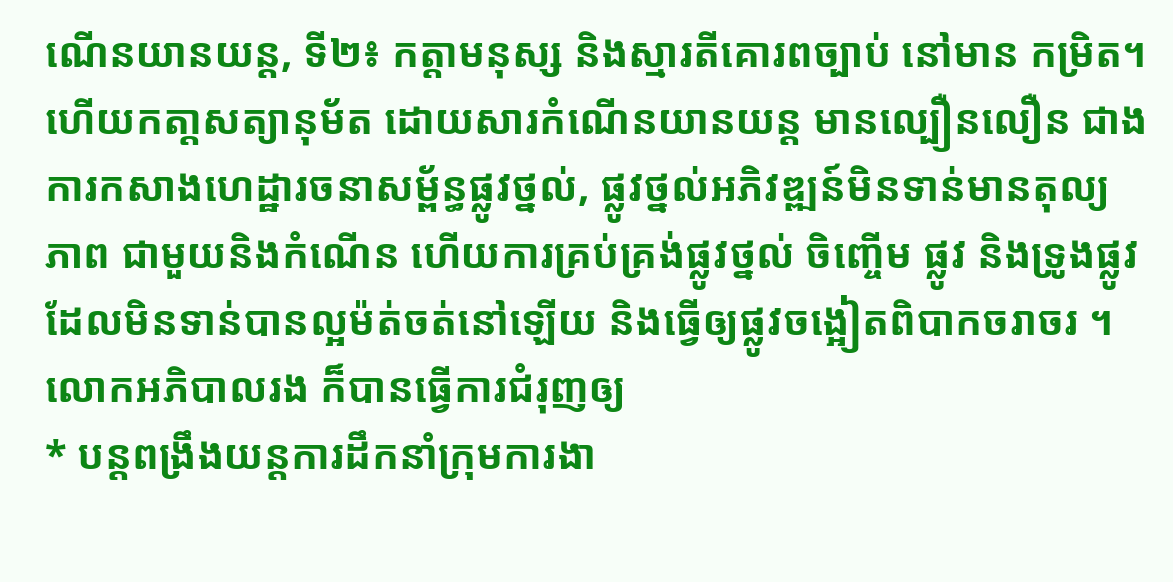ណើនយានយន្ត, ទី២៖ កត្តាមនុស្ស និងស្មារតីគោរពច្បាប់ នៅមាន កម្រិត។ ហើយកតា្តសត្យានុម័ត ដោយសារកំណើនយានយន្ត មានល្បឿនលឿន ជាងការកសាងហេដ្ឋារចនាសម្ព័ន្ធផ្លូវថ្នល់, ផ្លូវថ្នល់អភិវឌ្ឍន៍មិនទាន់មានតុល្យ ភាព ជាមួយនិងកំណើន ហើយការគ្រប់គ្រង់ផ្លូវថ្នល់ ចិញ្ចើម ផ្លូវ និងទ្រូងផ្លូវ ដែលមិនទាន់បានល្អម៉ត់ចត់នៅឡើយ និងធ្វើឲ្យផ្លូវចង្អៀតពិបាកចរាចរ ។
លោកអភិបាលរង ក៏បានធ្វើការជំរុញឲ្យ
* បន្តពង្រឹងយន្តការដឹកនាំក្រុមការងា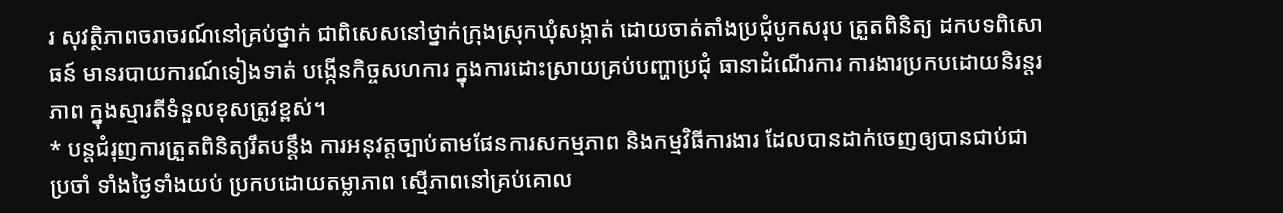រ សុវត្ថិភាពចរាចរណ៍នៅគ្រប់ថ្នាក់ ជាពិសេសនៅថ្នាក់ក្រុងស្រុកឃុំសង្កាត់ ដោយចាត់តាំងប្រជុំបូកសរុប ត្រួតពិនិត្យ ដកបទពិសោធន៍ មានរបាយការណ៍ទៀងទាត់ បង្កើនកិច្ចសហការ ក្នុងការដោះស្រាយគ្រប់បញ្ហាប្រជុំ ធានាដំណើរការ ការងារប្រកបដោយនិរន្តរភាព ក្នុងស្មារតីទំនួលខុសត្រូវខ្ពស់។
* បន្តជំរុញការត្រួតពិនិត្យរឹតបន្តឹង ការអនុវត្តច្បាប់តាមផែនការសកម្មភាព និងកម្មវិធីការងារ ដែលបានដាក់ចេញឲ្យបានជាប់ជាប្រចាំ ទាំងថ្ងៃទាំងយប់ ប្រកបដោយតម្លាភាព ស្មើភាពនៅគ្រប់គោល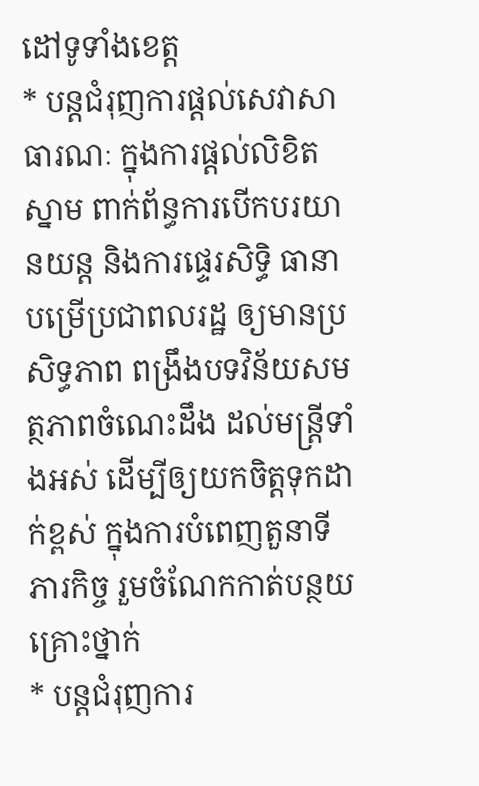ដៅទូទាំងខេត្ត
* បន្តជំរុញការផ្ដល់សេវាសាធារណៈ ក្នុងការផ្តល់លិខិតស្នាម ពាក់ព័ន្ធការបើកបរយានយន្ត និងការផ្ទេរសិទ្ធិ ធានាបម្រើប្រជាពលរដ្ឋ ឲ្យមានប្រសិទ្ធភាព ពង្រឹងបទវិន័យសមត្ថភាពចំណេះដឹង ដល់មន្ត្រីទាំងអស់ ដើម្បីឲ្យយកចិត្តទុកដាក់ខ្ពស់ ក្នុងការបំពេញតួនាទីភារកិច្ច រួមចំណែកកាត់បន្ថយគ្រោះថ្នាក់
* បន្តជំរុញការ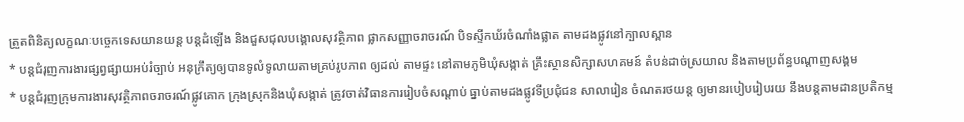ត្រួតពិនិត្យលក្ខណៈបច្ចេកទេសយានយន្ត បន្តដំឡើង និងជួសជុលបង្គោលសុវត្ថិភាព ផ្លាកសញ្ញាចរាចរណ៍ បិទស្ទីកឃ័រចំណាំងផ្លាត តាមដងផ្លូវនៅក្បាលស្ពាន
* បន្តជំរុញការងារផ្សព្វផ្សាយអប់រំច្បាប់ អនុក្រឹត្យឲ្យបានទូលំទូលាយតាមគ្រប់រូបភាព ឲ្យដល់ តាមផ្ទះ នៅតាមភូមិឃុំសង្កាត់ គ្រឹះស្ថានសិក្សាសហគមន៍ តំបន់ដាច់ស្រយាល និងតាមប្រព័ន្ធបណ្ដាញសង្គម
* បន្តជំរុញក្រុមការងារសុវត្ថិភាពចរាចរណ៍ផ្លូវគោក ក្រុងស្រុកនិងឃុំសង្កាត់ ត្រូវចាត់វិធានការរៀបចំសណ្ដាប់ ធ្នាប់តាមដងផ្លូវទីប្រជុំជន សាលារៀន ចំណតរថយន្ត ឲ្យមានរបៀបរៀបរយ នឹងបន្តតាមដានប្រតិកម្ម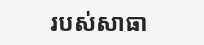របស់សាធា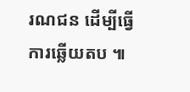រណជន ដើម្បីធ្វើការឆ្លើយតប ៕